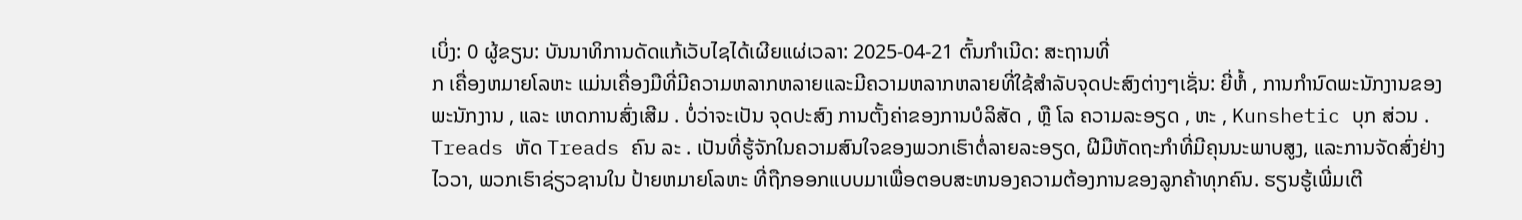ເບິ່ງ: 0 ຜູ້ຂຽນ: ບັນນາທິການດັດແກ້ເວັບໄຊໄດ້ເຜີຍແຜ່ເວລາ: 2025-04-21 ຕົ້ນກໍາເນີດ: ສະຖານທີ່
ກ ເຄື່ອງຫມາຍໂລຫະ ແມ່ນເຄື່ອງມືທີ່ມີຄວາມຫລາກຫລາຍແລະມີຄວາມຫລາກຫລາຍທີ່ໃຊ້ສໍາລັບຈຸດປະສົງຕ່າງໆເຊັ່ນ: ຍີ່ຫໍ້ , ການກໍານົດພະນັກງານຂອງພະນັກງານ , ແລະ ເຫດການສົ່ງເສີມ . ບໍ່ວ່າຈະເປັນ ຈຸດປະສົງ ການຕັ້ງຄ່າຂອງການບໍລິສັດ , ຫຼື ໂລ ຄວາມລະອຽດ , ຫະ , Kunshetic ບຸກ ສ່ວນ . Treads ຫັດ Treads ຄົນ ລະ . ເປັນທີ່ຮູ້ຈັກໃນຄວາມສົນໃຈຂອງພວກເຮົາຕໍ່ລາຍລະອຽດ, ຝີມືຫັດຖະກໍາທີ່ມີຄຸນນະພາບສູງ, ແລະການຈັດສົ່ງຢ່າງໄວວາ, ພວກເຮົາຊ່ຽວຊານໃນ ປ້າຍຫມາຍໂລຫະ ທີ່ຖືກອອກແບບມາເພື່ອຕອບສະຫນອງຄວາມຕ້ອງການຂອງລູກຄ້າທຸກຄົນ. ຮຽນຮູ້ເພີ່ມເຕີ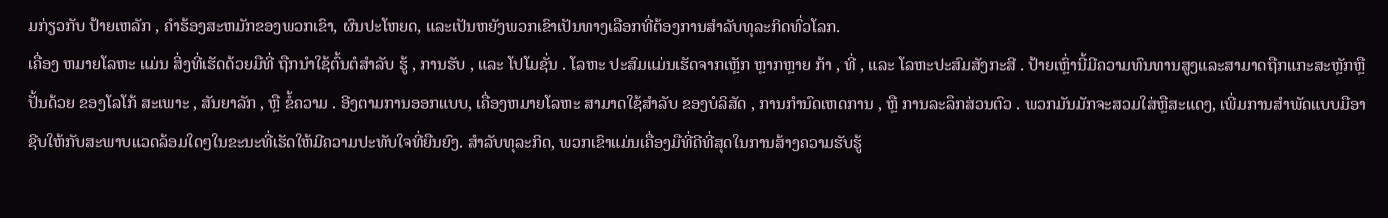ມກ່ຽວກັບ ປ້າຍເຫລັກ , ຄໍາຮ້ອງສະຫມັກຂອງພວກເຂົາ, ຜົນປະໂຫຍດ, ແລະເປັນຫຍັງພວກເຂົາເປັນທາງເລືອກທີ່ຕ້ອງການສໍາລັບທຸລະກິດທົ່ວໂລກ.
ເຄື່ອງ ຫມາຍໂລຫະ ແມ່ນ ສິ່ງທີ່ເຮັດດ້ວຍມືທີ່ ຖືກນໍາໃຊ້ຕົ້ນຕໍສໍາລັບ ຮູ້ , ການຮັບ , ແລະ ໂປໂມຊັ່ນ . ໂລຫະ ປະສົມແມ່ນເຮັດຈາກເຫຼັກ ຫຼາກຫຼາຍ ກ້າ , ທີ່ , ແລະ ໂລຫະປະສົມສັງກະສີ . ປ້າຍເຫຼົ່ານີ້ມີຄວາມທົນທານສູງແລະສາມາດຖືກແກະສະຫຼັກຫຼືປັ້ນດ້ວຍ ຂອງໂລໂກ້ ສະເພາະ , ສັນຍາລັກ , ຫຼື ຂໍ້ຄວາມ . ອີງຕາມການອອກແບບ, ເຄື່ອງຫມາຍໂລຫະ ສາມາດໃຊ້ສໍາລັບ ຂອງບໍລິສັດ , ການກໍານົດເຫດການ , ຫຼື ການລະລຶກສ່ວນຕົວ . ພວກມັນມັກຈະສວມໃສ່ຫຼືສະແດງ, ເພີ່ມການສໍາພັດແບບມືອາຊີບໃຫ້ກັບສະພາບແວດລ້ອມໃດໆໃນຂະນະທີ່ເຮັດໃຫ້ມີຄວາມປະທັບໃຈທີ່ຍືນຍົງ. ສໍາລັບທຸລະກິດ, ພວກເຂົາແມ່ນເຄື່ອງມືທີ່ດີທີ່ສຸດໃນການສ້າງຄວາມຮັບຮູ້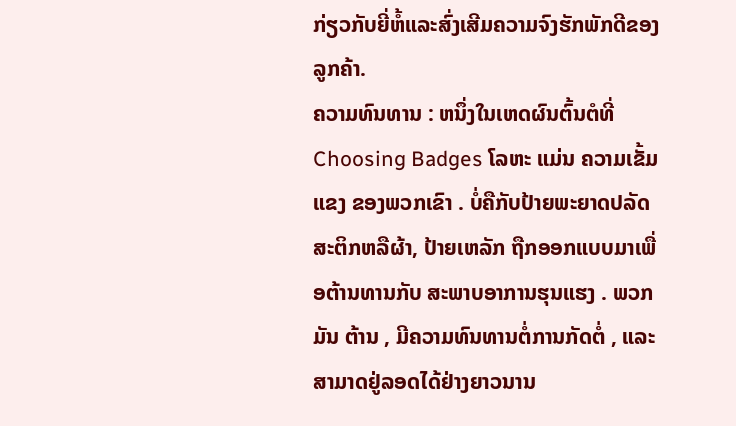ກ່ຽວກັບຍີ່ຫໍ້ແລະສົ່ງເສີມຄວາມຈົງຮັກພັກດີຂອງລູກຄ້າ.
ຄວາມທົນທານ : ຫນຶ່ງໃນເຫດຜົນຕົ້ນຕໍທີ່ Choosing Badges ໂລຫະ ແມ່ນ ຄວາມເຂັ້ມແຂງ ຂອງພວກເຂົາ . ບໍ່ຄືກັບປ້າຍພະຍາດປລັດສະຕິກຫລືຜ້າ, ປ້າຍເຫລັກ ຖືກອອກແບບມາເພື່ອຕ້ານທານກັບ ສະພາບອາການຮຸນແຮງ . ພວກມັນ ຕ້ານ , ມີຄວາມທົນທານຕໍ່ການກັດຕໍ່ , ແລະສາມາດຢູ່ລອດໄດ້ຢ່າງຍາວນານ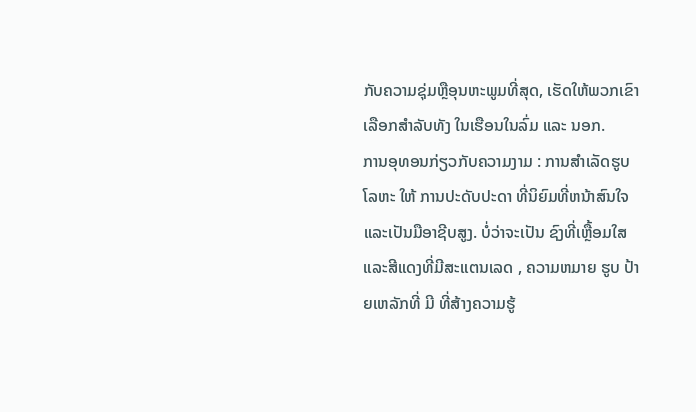ກັບຄວາມຊຸ່ມຫຼືອຸນຫະພູມທີ່ສຸດ, ເຮັດໃຫ້ພວກເຂົາເລືອກສໍາລັບທັງ ໃນເຮືອນໃນລົ່ມ ແລະ ນອກ.
ການອຸທອນກ່ຽວກັບຄວາມງາມ : ການສໍາເລັດຮູບໂລຫະ ໃຫ້ ການປະດັບປະດາ ທີ່ນິຍົມທີ່ຫນ້າສົນໃຈແລະເປັນມືອາຊີບສູງ. ບໍ່ວ່າຈະເປັນ ຊົງທີ່ເຫຼື້ອມໃສແລະສີແດງທີ່ມີສະແຕນເລດ , ຄວາມຫມາຍ ຮູບ ປ້າຍເຫລັກທີ່ ມີ ທີ່ສ້າງຄວາມຮູ້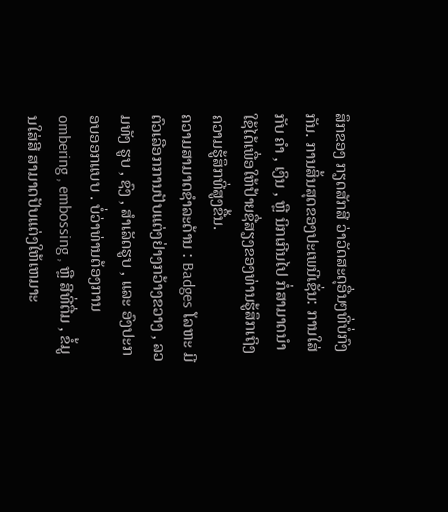ສຶກຂອງ ກຽດສັກສີ ວ່າວັດສະດຸອື່ນໆທີ່ບໍ່ກົງກັນ. ການສິ້ນສຸດຂອງປະເພນີເຊັ່ນ: ການໃສ່ ກັບ ຄໍາ , ເງິນ , ຫຼື ນິກເກີນໄປ ກໍ່ສາມາດນໍາໃຊ້ໄດ້ເພື່ອໃຫ້ປ້າຍຊື່ສຽງຂອງທ່ານຮູ້ສຶກເຖິງຄວາມຮູ້ສຶກທີ່ສູງຂື້ນ.
ຄວາມສາມາດຊໍາລະດ້ານ : Badges ໂລຫະ ມີ ຕົວເລືອກການປັບແຕ່ງຢ່າງກວ້າງຂວາງ , ລວມທັງ ຮູບ , ຊົງ , ສໍາເລັດຮູບ , ແລະ ອົງປະກອບອອກແບບ . ບໍ່ວ່າທ່ານຕ້ອງການ ombering , embossing , ຫຼື ສີທີ່ຕື່ມ , ຂໍ້ມູນໃສ່ສີ ສາມາດປັບແຕ່ງໃຫ້ເຫມາະ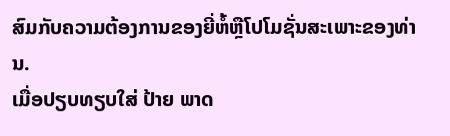ສົມກັບຄວາມຕ້ອງການຂອງຍີ່ຫໍ້ຫຼືໂປໂມຊັ່ນສະເພາະຂອງທ່ານ.
ເມື່ອປຽບທຽບໃສ່ ປ້າຍ ພາດ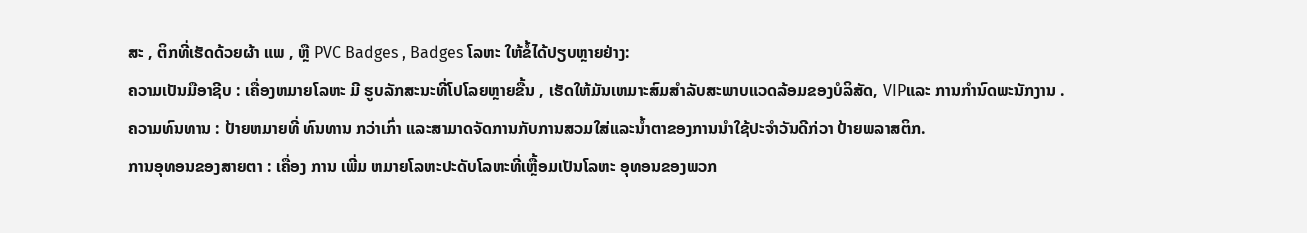ສະ , ຕິກທີ່ເຮັດດ້ວຍຜ້າ ແພ , ຫຼື PVC Badges , Badges ໂລຫະ ໃຫ້ຂໍ້ໄດ້ປຽບຫຼາຍຢ່າງ:
ຄວາມເປັນມືອາຊີບ : ເຄື່ອງຫມາຍໂລຫະ ມີ ຮູບລັກສະນະທີ່ໂປໂລຍຫຼາຍຂື້ນ , ເຮັດໃຫ້ມັນເຫມາະສົມສໍາລັບສະພາບແວດລ້ອມຂອງບໍລິສັດ, VIPແລະ ການກໍານົດພະນັກງານ .
ຄວາມທົນທານ : ປ້າຍຫມາຍທີ່ ທົນທານ ກວ່າເກົ່າ ແລະສາມາດຈັດການກັບການສວມໃສ່ແລະນ້ຳຕາຂອງການນໍາໃຊ້ປະຈໍາວັນດີກ່ວາ ປ້າຍພລາສຕິກ.
ການອຸທອນຂອງສາຍຕາ : ເຄື່ອງ ການ ເພີ່ມ ຫມາຍໂລຫະປະດັບໂລຫະທີ່ເຫຼື້ອມເປັນໂລຫະ ອຸທອນຂອງພວກ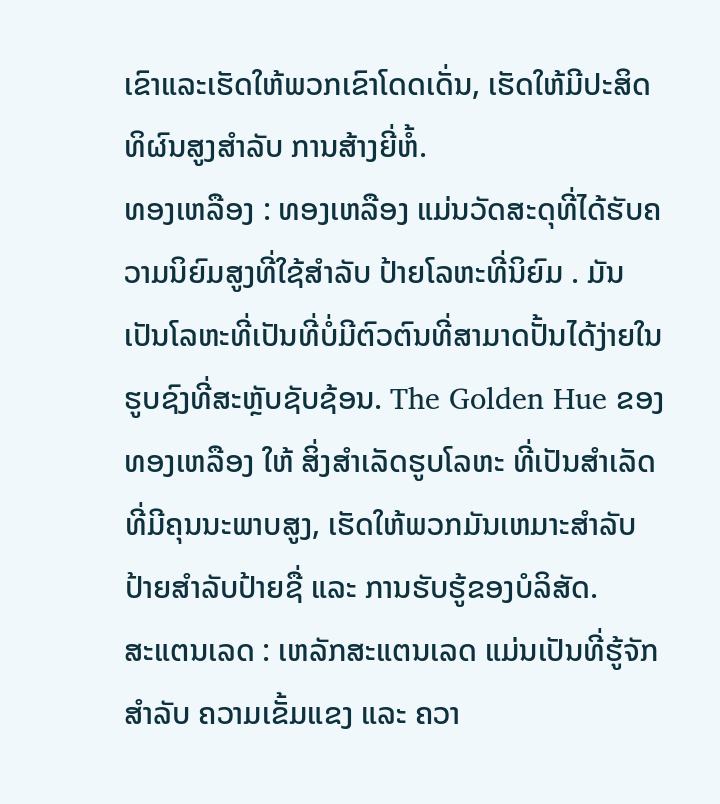ເຂົາແລະເຮັດໃຫ້ພວກເຂົາໂດດເດັ່ນ, ເຮັດໃຫ້ມີປະສິດທິຜົນສູງສໍາລັບ ການສ້າງຍີ່ຫໍ້.
ທອງເຫລືອງ : ທອງເຫລືອງ ແມ່ນວັດສະດຸທີ່ໄດ້ຮັບຄວາມນິຍົມສູງທີ່ໃຊ້ສໍາລັບ ປ້າຍໂລຫະທີ່ນິຍົມ . ມັນເປັນໂລຫະທີ່ເປັນທີ່ບໍ່ມີຕົວຕົນທີ່ສາມາດປັ້ນໄດ້ງ່າຍໃນຮູບຊົງທີ່ສະຫຼັບຊັບຊ້ອນ. The Golden Hue ຂອງ ທອງເຫລືອງ ໃຫ້ ສິ່ງສໍາເລັດຮູບໂລຫະ ທີ່ເປັນສໍາເລັດທີ່ມີຄຸນນະພາບສູງ, ເຮັດໃຫ້ພວກມັນເຫມາະສໍາລັບ ປ້າຍສໍາລັບປ້າຍຊື່ ແລະ ການຮັບຮູ້ຂອງບໍລິສັດ.
ສະແຕນເລດ : ເຫລັກສະແຕນເລດ ແມ່ນເປັນທີ່ຮູ້ຈັກສໍາລັບ ຄວາມເຂັ້ມແຂງ ແລະ ຄວາ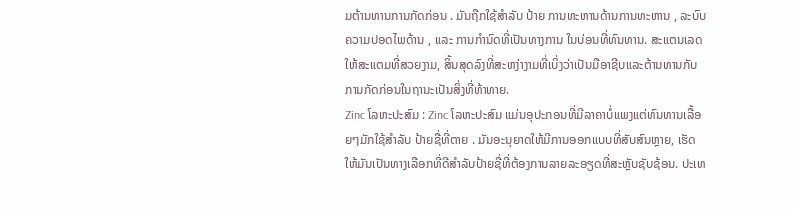ມຕ້ານທານການກັດກ່ອນ . ມັນຖືກໃຊ້ສໍາລັບ ປ້າຍ ການທະຫານດ້ານການທະຫານ , ລະບົບຄວາມປອດໄພດ້ານ , ແລະ ການກໍານົດທີ່ເປັນທາງການ ໃນບ່ອນທີ່ທົນທານ. ສະແຕນເລດ ໃຫ້ສະແຕມທີ່ສວຍງາມ, ສິ້ນສຸດລົງທີ່ສະຫງ່າງາມທີ່ເບິ່ງວ່າເປັນມືອາຊີບແລະຕ້ານທານກັບການກັດກ່ອນໃນຖານະເປັນສິ່ງທີ່ທ້າທາຍ.
Zinc ໂລຫະປະສົມ : Zinc ໂລຫະປະສົມ ແມ່ນອຸປະກອນທີ່ມີລາຄາບໍ່ແພງແຕ່ທົນທານເລື້ອຍໆມັກໃຊ້ສໍາລັບ ປ້າຍຊື່ທີ່ຕາຍ . ມັນອະນຸຍາດໃຫ້ມີການອອກແບບທີ່ສັບສົນຫຼາຍ, ເຮັດໃຫ້ມັນເປັນທາງເລືອກທີ່ດີສໍາລັບປ້າຍຊື່ທີ່ຕ້ອງການລາຍລະອຽດທີ່ສະຫຼັບຊັບຊ້ອນ. ປະເທ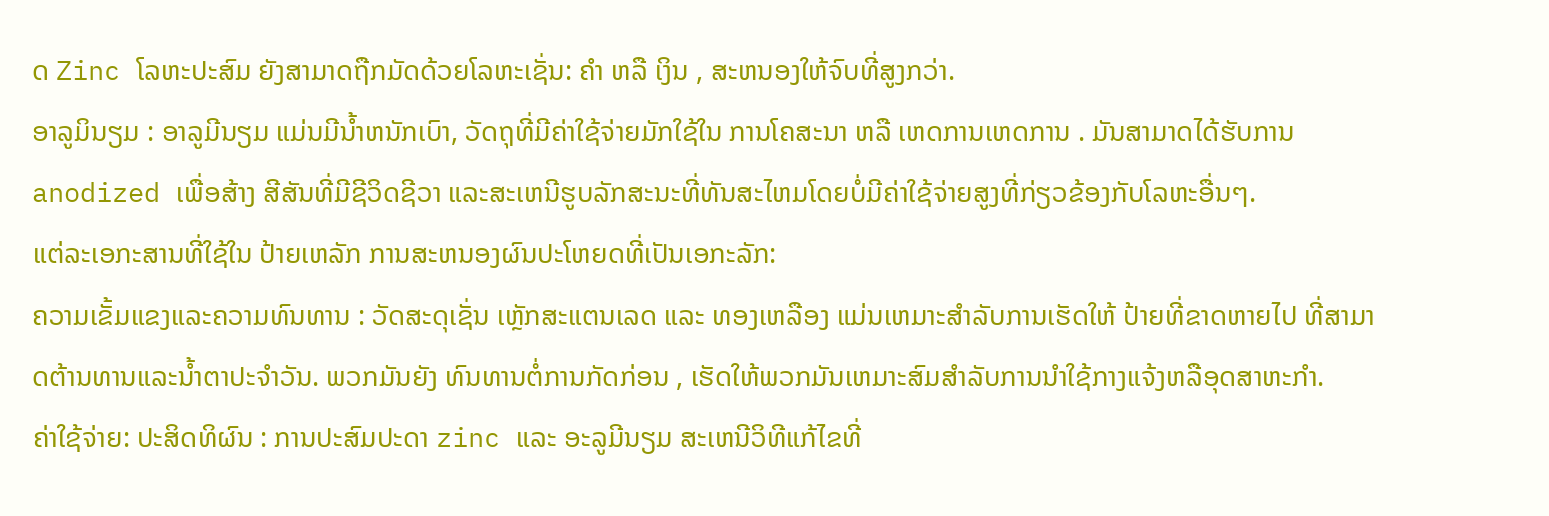ດ Zinc ໂລຫະປະສົມ ຍັງສາມາດຖືກມັດດ້ວຍໂລຫະເຊັ່ນ: ຄໍາ ຫລື ເງິນ , ສະຫນອງໃຫ້ຈົບທີ່ສູງກວ່າ.
ອາລູມິນຽມ : ອາລູມີນຽມ ແມ່ນມີນ້ຳຫນັກເບົາ, ວັດຖຸທີ່ມີຄ່າໃຊ້ຈ່າຍມັກໃຊ້ໃນ ການໂຄສະນາ ຫລື ເຫດການເຫດການ . ມັນສາມາດໄດ້ຮັບການ anodized ເພື່ອສ້າງ ສີສັນທີ່ມີຊີວິດຊີວາ ແລະສະເຫນີຮູບລັກສະນະທີ່ທັນສະໄຫມໂດຍບໍ່ມີຄ່າໃຊ້ຈ່າຍສູງທີ່ກ່ຽວຂ້ອງກັບໂລຫະອື່ນໆ.
ແຕ່ລະເອກະສານທີ່ໃຊ້ໃນ ປ້າຍເຫລັກ ການສະຫນອງຜົນປະໂຫຍດທີ່ເປັນເອກະລັກ:
ຄວາມເຂັ້ມແຂງແລະຄວາມທົນທານ : ວັດສະດຸເຊັ່ນ ເຫຼັກສະແຕນເລດ ແລະ ທອງເຫລືອງ ແມ່ນເຫມາະສໍາລັບການເຮັດໃຫ້ ປ້າຍທີ່ຂາດຫາຍໄປ ທີ່ສາມາດຕ້ານທານແລະນ້ຳຕາປະຈໍາວັນ. ພວກມັນຍັງ ທົນທານຕໍ່ການກັດກ່ອນ , ເຮັດໃຫ້ພວກມັນເຫມາະສົມສໍາລັບການນໍາໃຊ້ກາງແຈ້ງຫລືອຸດສາຫະກໍາ.
ຄ່າໃຊ້ຈ່າຍ: ປະສິດທິຜົນ : ການປະສົມປະດາ zinc ແລະ ອະລູມີນຽມ ສະເຫນີວິທີແກ້ໄຂທີ່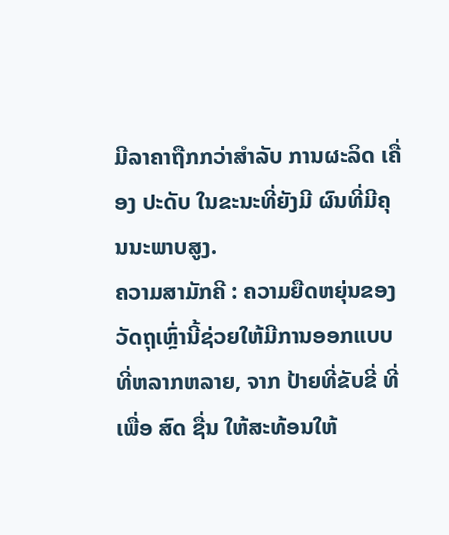ມີລາຄາຖືກກວ່າສໍາລັບ ການຜະລິດ ເຄື່ອງ ປະດັບ ໃນຂະນະທີ່ຍັງມີ ຜົນທີ່ມີຄຸນນະພາບສູງ.
ຄວາມສາມັກຄີ : ຄວາມຍືດຫຍຸ່ນຂອງວັດຖຸເຫຼົ່ານີ້ຊ່ວຍໃຫ້ມີການອອກແບບທີ່ຫລາກຫລາຍ, ຈາກ ປ້າຍທີ່ຂັບຂີ່ ທີ່ ເພື່ອ ສົດ ຊື່ນ ໃຫ້ສະທ້ອນໃຫ້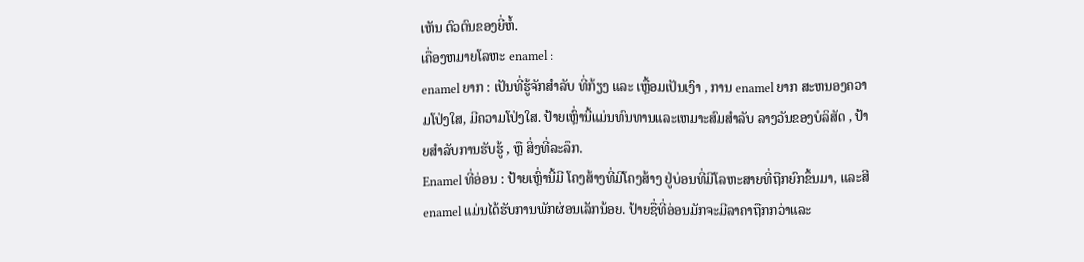ເຫັນ ຕົວຕົນຂອງຍີ່ຫໍ້.
ເຄື່ອງຫມາຍໂລຫະ enamel :
enamel ຍາກ : ເປັນທີ່ຮູ້ຈັກສໍາລັບ ທີ່ກ້ຽງ ແລະ ເຫຼື້ອມເປັນເງົາ , ການ enamel ຍາກ ສະຫນອງຄວາມໂປ່ງໃສ, ມີຄວາມໂປ່ງໃສ. ປ້າຍເຫຼົ່ານີ້ແມ່ນທົນທານແລະເຫມາະສົມສໍາລັບ ລາງວັນຂອງບໍລິສັດ , ປ້າຍສໍາລັບການຮັບຮູ້ , ຫຼື ສິ່ງທີ່ລະລຶກ.
Enamel ທີ່ອ່ອນ : ປ້າຍເຫຼົ່ານີ້ມີ ໂຄງສ້າງທີ່ມີໂຄງສ້າງ ຢູ່ບ່ອນທີ່ມີໂລຫະສາຍທີ່ຖືກຍົກຂຶ້ນມາ, ແລະສີ enamel ແມ່ນໄດ້ຮັບການພັກຜ່ອນເລັກນ້ອຍ. ປ້າຍຊື່ທີ່ອ່ອນມັກຈະມີລາຄາຖືກກວ່າແລະ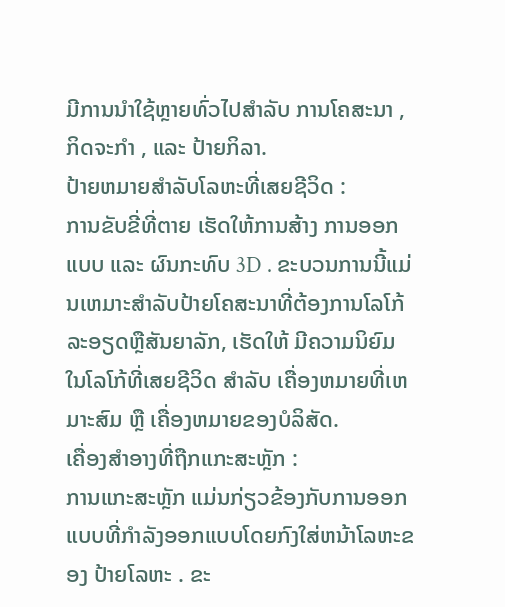ມີການນໍາໃຊ້ຫຼາຍທົ່ວໄປສໍາລັບ ການໂຄສະນາ , ກິດຈະກໍາ , ແລະ ປ້າຍກິລາ.
ປ້າຍຫມາຍສໍາລັບໂລຫະທີ່ເສຍຊີວິດ :
ການຂັບຂີ່ທີ່ຕາຍ ເຮັດໃຫ້ການສ້າງ ການອອກແບບ ແລະ ຜົນກະທົບ 3D . ຂະບວນການນີ້ແມ່ນເຫມາະສໍາລັບປ້າຍໂຄສະນາທີ່ຕ້ອງການໂລໂກ້ລະອຽດຫຼືສັນຍາລັກ, ເຮັດໃຫ້ ມີຄວາມນິຍົມ ໃນໂລໂກ້ທີ່ເສຍຊີວິດ ສໍາລັບ ເຄື່ອງຫມາຍທີ່ເຫມາະສົມ ຫຼື ເຄື່ອງຫມາຍຂອງບໍລິສັດ.
ເຄື່ອງສໍາອາງທີ່ຖືກແກະສະຫຼັກ :
ການແກະສະຫຼັກ ແມ່ນກ່ຽວຂ້ອງກັບການອອກແບບທີ່ກໍາລັງອອກແບບໂດຍກົງໃສ່ຫນ້າໂລຫະຂອງ ປ້າຍໂລຫະ . ຂະ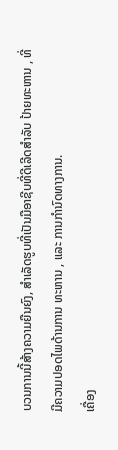ບວນການນີ້ສ້າງຄວາມຍືນຍົງ, ສໍາເລັດຮູບທີ່ເປັນມືອາຊີບທີ່ດີເລີດສໍາລັບ ປ້າຍທະຫານ , ທີ່ມີຄວາມປອດໄພດ້ານການ ທະຫານ , ແລະ ການກໍານົດທາງການ.
ເຄື່ອງ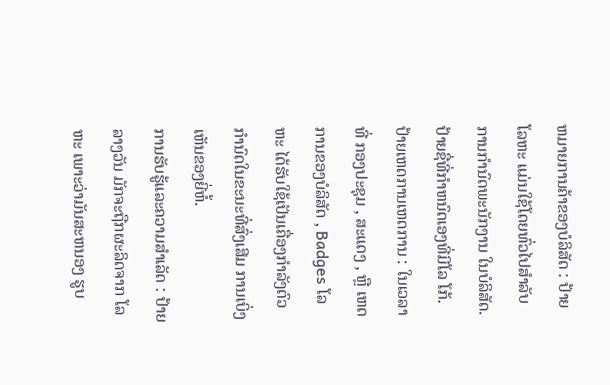ຫມາຍການຄ້າຂອງບໍລິສັດ : ປ້າຍໂລຫະ ແມ່ນໃຊ້ໂດຍທົ່ວໄປສໍາລັບ ການກໍານົດພະນັກງານ ໃນບໍລິສັດ. ປ້າຍຊື່ທີ່ກໍາຫນົດເອງທີ່ມີໂລ ໂກ້.
ປ້າຍເຫດການເຫດການ : ໃນເວລາທີ່ ກອງປະຊຸມ , ສະແດງ , ຫຼື ເຫດການຂອງບໍລິສັດ , Badges ໂລຫະ ໄດ້ຮັບໃຊ້ເປັນເຄື່ອງກໍາລັງຕົວກໍານົດໃນຂະນະທີ່ສົ່ງເສີມ ການເບິ່ງເຫັນຂອງຍີ່ຫໍ້.
ການຮັບຮູ້ແລະຄວາມສໍາເລັດ : ປ້າຍລາງວັນ ມັກຈະຖືກຜະລິດຈາກ ໂລຫະ ເພາະວ່າມັນສະຫນອງ ຮູບ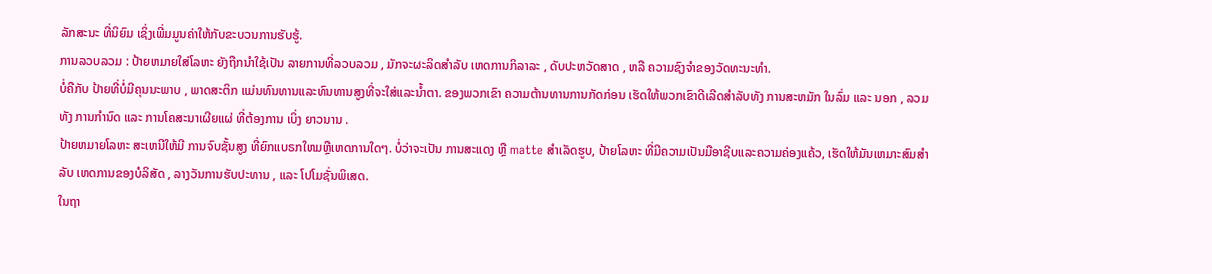ລັກສະນະ ທີ່ນິຍົມ ເຊິ່ງເພີ່ມມູນຄ່າໃຫ້ກັບຂະບວນການຮັບຮູ້.
ການລວບລວມ : ປ້າຍຫມາຍໃສ່ໂລຫະ ຍັງຖືກນໍາໃຊ້ເປັນ ລາຍການທີ່ລວບລວມ , ມັກຈະຜະລິດສໍາລັບ ເຫດການກິລາລະ , ດັບປະຫວັດສາດ , ຫລື ຄວາມຊົງຈໍາຂອງວັດທະນະທໍາ.
ບໍ່ຄືກັບ ປ້າຍທີ່ບໍ່ມີຄຸນນະພາບ , ພາດສະຕິກ ແມ່ນທົນທານແລະທົນທານສູງທີ່ຈະໃສ່ແລະນ້ຳຕາ. ຂອງພວກເຂົາ ຄວາມຕ້ານທານການກັດກ່ອນ ເຮັດໃຫ້ພວກເຂົາດີເລີດສໍາລັບທັງ ການສະຫມັກ ໃນລົ່ມ ແລະ ນອກ , ລວມທັງ ການກໍານົດ ແລະ ການໂຄສະນາເຜີຍແຜ່ ທີ່ຕ້ອງການ ເບິ່ງ ຍາວນານ .
ປ້າຍຫມາຍໂລຫະ ສະເຫນີໃຫ້ມີ ການຈົບຊັ້ນສູງ ທີ່ຍົກແບຣກໃຫມຫຼືເຫດການໃດໆ. ບໍ່ວ່າຈະເປັນ ການສະແດງ ຫຼື matte ສໍາເລັດຮູບ, ປ້າຍໂລຫະ ທີ່ມີຄວາມເປັນມືອາຊີບແລະຄວາມຄ່ອງແຄ້ວ, ເຮັດໃຫ້ມັນເຫມາະສົມສໍາລັບ ເຫດການຂອງບໍລິສັດ , ລາງວັນການຮັບປະທານ , ແລະ ໂປໂມຊັ່ນພິເສດ.
ໃນຖາ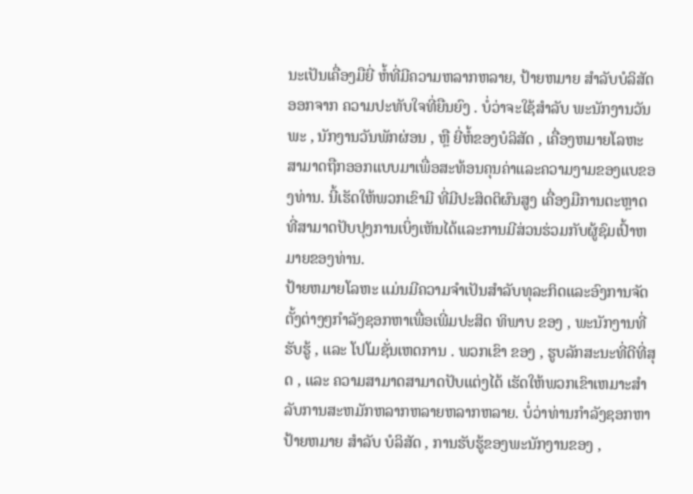ນະເປັນເຄື່ອງມືຍີ່ ຫໍ້ທີ່ມີຄວາມຫລາກຫລາຍ, ປ້າຍຫມາຍ ສໍາລັບບໍລິສັດອອກຈາກ ຄວາມປະທັບໃຈທີ່ຍືນຍົງ . ບໍ່ວ່າຈະໃຊ້ສໍາລັບ ພະນັກງານວັນພະ , ນັກງານວັນພັກຜ່ອນ , ຫຼື ຍີ່ຫໍ້ຂອງບໍລິສັດ , ເຄື່ອງຫມາຍໂລຫະ ສາມາດຖືກອອກແບບມາເພື່ອສະທ້ອນຄຸນຄ່າແລະຄວາມງາມຂອງແບຂອງທ່ານ. ນີ້ເຮັດໃຫ້ພວກເຂົາມີ ທີ່ມີປະສິດຕິຜົນສູງ ເຄື່ອງມືການຕະຫຼາດ ທີ່ສາມາດປັບປຸງການເບິ່ງເຫັນໄດ້ແລະການມີສ່ວນຮ່ວມກັບຜູ້ຊົມເປົ້າຫມາຍຂອງທ່ານ.
ປ້າຍຫມາຍໂລຫະ ແມ່ນມີຄວາມຈໍາເປັນສໍາລັບທຸລະກິດແລະອົງການຈັດຕັ້ງຕ່າງໆກໍາລັງຊອກຫາເພື່ອເພີ່ມປະສິດ ທິພາບ ຂອງ , ພະນັກງານທີ່ຮັບຮູ້ , ແລະ ໂປໂມຊັ່ນເຫດການ . ພວກເຂົາ ຂອງ , ຮູບລັກສະນະທີ່ດີທີ່ສຸດ , ແລະ ຄວາມສາມາດສາມາດປັບແຕ່ງໄດ້ ເຮັດໃຫ້ພວກເຂົາເຫມາະສໍາລັບການສະຫມັກຫລາກຫລາຍຫລາກຫລາຍ. ບໍ່ວ່າທ່ານກໍາລັງຊອກຫາ ປ້າຍຫມາຍ ສໍາລັບ ບໍລິສັດ , ການຮັບຮູ້ຂອງພະນັກງານຂອງ ,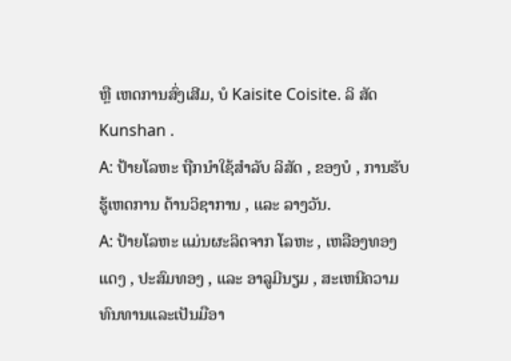ຫຼື ເຫດການສົ່ງເສີມ, ບໍ Kaisite Coisite. ລິ ສັດ Kunshan .
A: ປ້າຍໂລຫະ ຖືກນໍາໃຊ້ສໍາລັບ ລິສັດ , ຂອງບໍ , ການຮັບຮູ້ເຫດການ ດ້ານວິຊາການ , ແລະ ລາງວັນ.
A: ປ້າຍໂລຫະ ແມ່ນຜະລິດຈາກ ໂລຫະ , ເຫລືອງທອງແດງ , ປະສົມທອງ , ແລະ ອາລູມີນຽມ , ສະເຫນີຄວາມທົນທານແລະເປັນມືອາ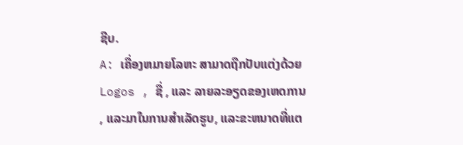ຊີບ.
A: ເຄື່ອງຫມາຍໂລຫະ ສາມາດຖືກປັບແຕ່ງດ້ວຍ Logos , ຊື່ , ແລະ ລາຍລະອຽດຂອງເຫດການ , ແລະມາໃນການສໍາເລັດຮູບ, ແລະຂະຫນາດທີ່ແຕ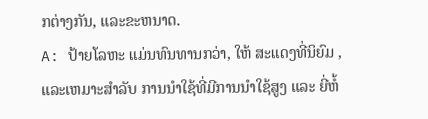ກຕ່າງກັນ, ແລະຂະຫນາດ.
A: ປ້າຍໂລຫະ ແມ່ນທົນທານກວ່າ, ໃຫ້ ສະແດງທີ່ນິຍົມ , ແລະເຫມາະສໍາລັບ ການນໍາໃຊ້ທີ່ມີການນໍາໃຊ້ສູງ ແລະ ຍີ່ຫໍ້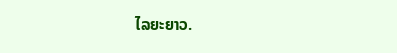ໄລຍະຍາວ.